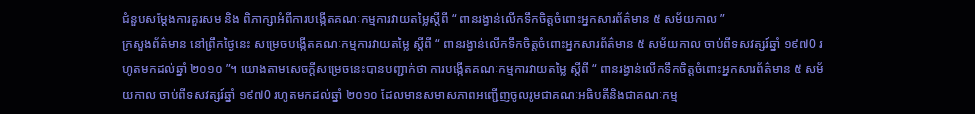ជំនួបសម្តែងការគួរសម និង ពិភាក្សាអំពីការបង្កើតគណៈកម្មការវាយតម្លៃស្តីពី “ ពានរង្វាន់លើកទឹកចិត្តចំពោះអ្នកសារព័ត៌មាន ៥ សម័យកាល ”
ក្រសួងព័ត៌មាន នៅព្រឹកថ្ងៃនេះ សម្រេចបង្កើតគណៈកម្មការវាយតម្លៃ ស្តីពី “ ពានរង្វាន់លើកទឹកចិត្តចំពោះអ្នកសារព័ត៌មាន ៥ សម័យកាល ចាប់ពីទសវត្សរ៍ឆ្នាំ ១៩៧0 រហូតមកដល់ឆ្នាំ ២០១០ ”។ យោងតាមសេចក្តីសម្រេចនេះបានបញ្ជាក់ថា ការបង្កើតគណៈកម្មការវាយតម្លៃ ស្តីពី “ ពានរង្វាន់លើកទឹកចិត្តចំពោះអ្នកសារព័ត៌មាន ៥ សម័យកាល ចាប់ពីទសវត្សរ៍ឆ្នាំ ១៩៧0 រហូតមកដល់ឆ្នាំ ២០១០ ដែលមានសមាសភាពអញ្ជើញចូលរូមជាគណៈអធិបតីនិងជាគណៈកម្ម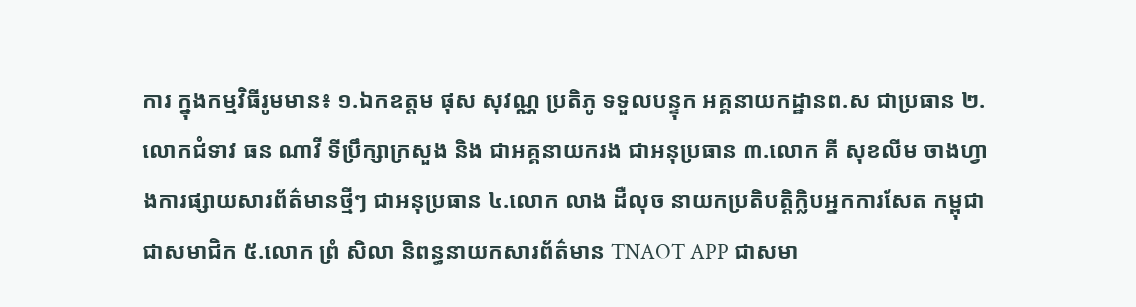ការ ក្នុងកម្មវិធីរូមមាន៖ ១.ឯកឧត្តម ផុស សុវណ្ណ ប្រតិភូ ទទួលបន្ទុក អគ្គនាយកដ្ឋានព.ស ជាប្រធាន ២. លោកជំទាវ ធន ណាវី ទីប្រឹក្សាក្រសួង និង ជាអគ្គនាយករង ជាអនុប្រធាន ៣.លោក គី សុខលីម ចាងហ្វាងការផ្សាយសារព័ត៌មានថ្មីៗ ជាអនុប្រធាន ៤.លោក លាង ដឺលុច នាយកប្រតិបត្តិក្លិបអ្នកការសែត កម្ពុជា ជាសមាជិក ៥.លោក ព្រំ សិលា និពន្ធនាយកសារព័ត៌មាន TNAOT APP ជាសមា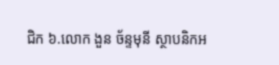ជិក ៦.លោក ងួន ច័ន្ទមុនី ស្ថាបនិកអ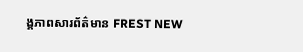ង្គភាពសារព័ត៌មាន FREST NEW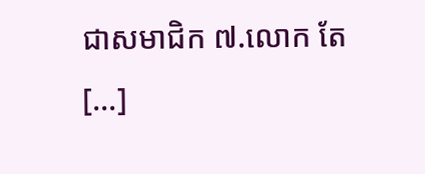ជាសមាជិក ៧.លោក តែ [...]